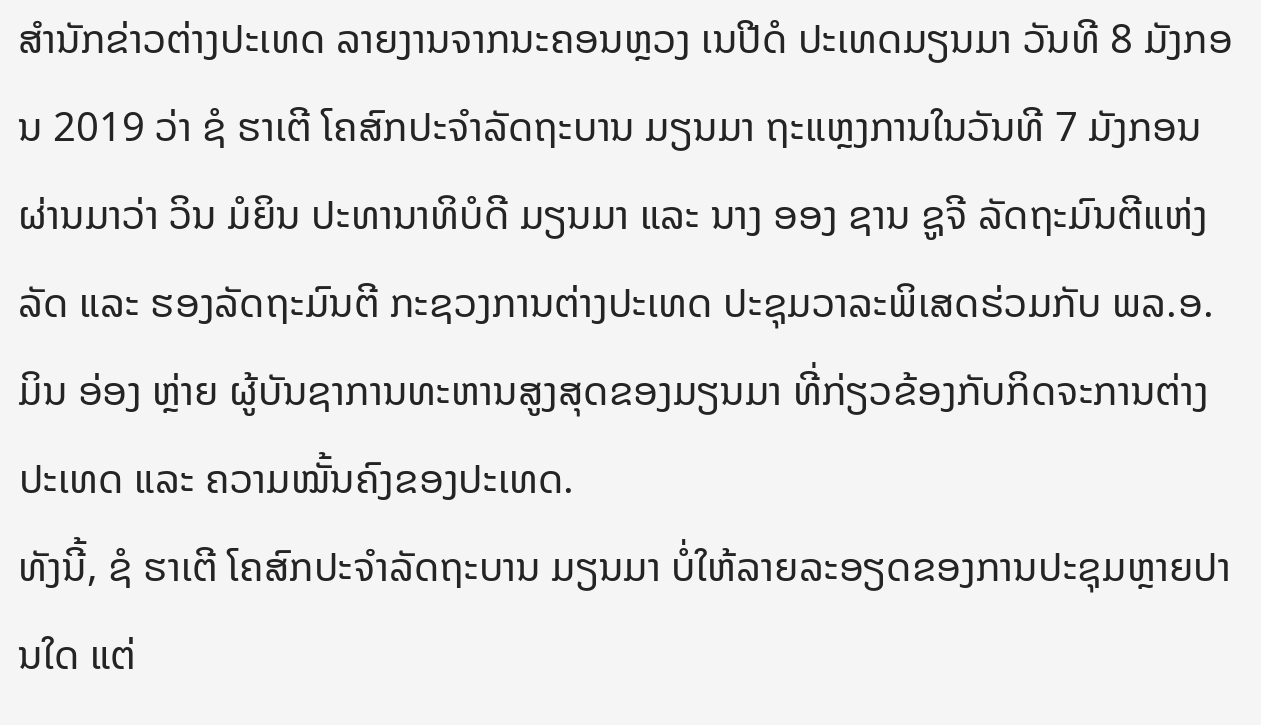ສໍານັກຂ່າວຕ່າງປະເທດ ລາຍງານຈາກນະຄອນຫຼວງ ເນປີດໍ ປະເທດມຽນມາ ວັນທີ 8 ມັງກອນ 2019 ວ່າ ຊໍ ຮາເຕີ ໂຄສົກປະຈໍາລັດຖະບານ ມຽນມາ ຖະແຫຼງການໃນວັນທີ 7 ມັງກອນ ຜ່ານມາວ່າ ວິນ ມໍຍິນ ປະທານາທິບໍດີ ມຽນມາ ແລະ ນາງ ອອງ ຊານ ຊູຈີ ລັດຖະມົນຕີແຫ່ງລັດ ແລະ ຮອງລັດຖະມົນຕີ ກະຊວງການຕ່າງປະເທດ ປະຊຸມວາລະພິເສດຮ່ວມກັບ ພລ.ອ. ມິນ ອ່ອງ ຫຼ່າຍ ຜູ້ບັນຊາການທະຫານສູງສຸດຂອງມຽນມາ ທີ່ກ່ຽວຂ້ອງກັບກິດຈະການຕ່າງປະເທດ ແລະ ຄວາມໝັ້ນຄົງຂອງປະເທດ.
ທັງນີ້, ຊໍ ຮາເຕີ ໂຄສົກປະຈໍາລັດຖະບານ ມຽນມາ ບໍ່ໃຫ້ລາຍລະອຽດຂອງການປະຊຸມຫຼາຍປານໃດ ແຕ່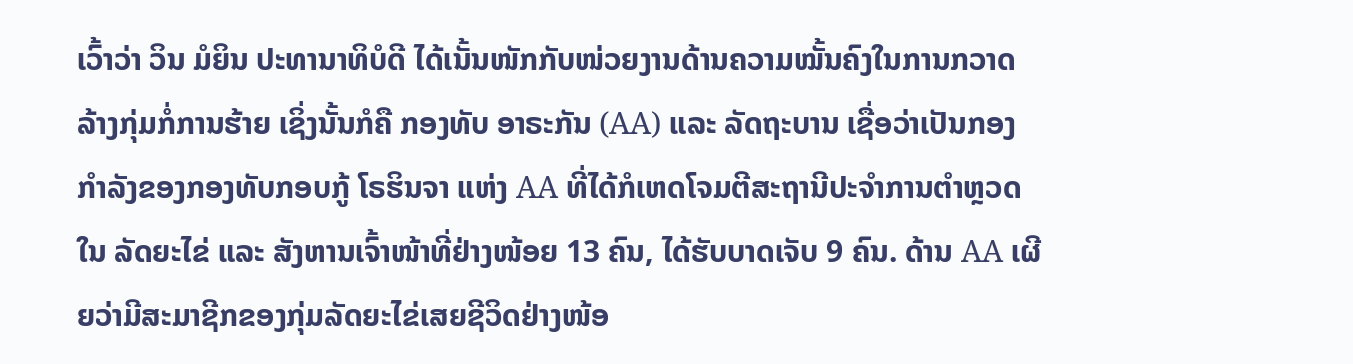ເວົ້າວ່າ ວິນ ມໍຍິນ ປະທານາທິບໍດີ ໄດ້ເນັ້ນໜັກກັບໜ່ວຍງານດ້ານຄວາມໝັ້ນຄົງໃນການກວາດລ້າງກຸ່ມກໍ່ການຮ້າຍ ເຊິ່ງນັ້ນກໍຄື ກອງທັບ ອາຣະກັນ (AA) ແລະ ລັດຖະບານ ເຊື່ອວ່າເປັນກອງກໍາລັງຂອງກອງທັບກອບກູ້ ໂຣຮິນຈາ ແຫ່ງ AA ທີ່ໄດ້ກໍເຫດໂຈມຕີສະຖານີປະຈໍາການຕໍາຫຼວດໃນ ລັດຍະໄຂ່ ແລະ ສັງຫານເຈົ້າໜ້າທີ່ຢ່າງໜ້ອຍ 13 ຄົນ, ໄດ້ຮັບບາດເຈັບ 9 ຄົນ. ດ້ານ AA ເຜີຍວ່າມີສະມາຊີກຂອງກຸ່ມລັດຍະໄຂ່ເສຍຊີວິດຢ່າງໜ້ອ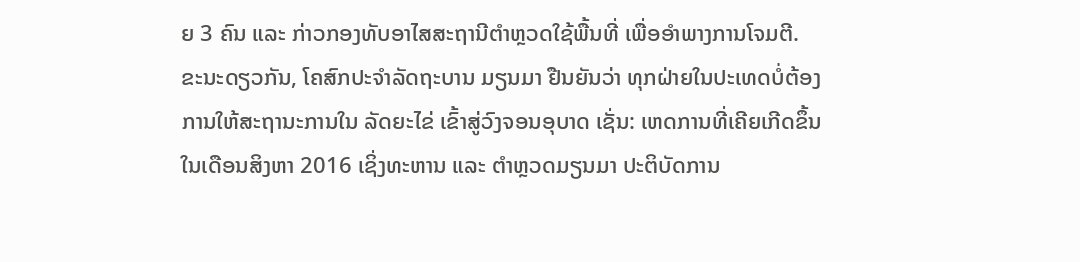ຍ 3 ຄົນ ແລະ ກ່າວກອງທັບອາໄສສະຖານີຕໍາຫຼວດໃຊ້ພື້ນທີ່ ເພື່ອອໍາພາງການໂຈມຕີ.
ຂະນະດຽວກັນ, ໂຄສົກປະຈໍາລັດຖະບານ ມຽນມາ ຢືນຍັນວ່າ ທຸກຝ່າຍໃນປະເທດບໍ່ຕ້ອງການໃຫ້ສະຖານະການໃນ ລັດຍະໄຂ່ ເຂົ້າສູ່ວົງຈອນອຸບາດ ເຊັ່ນ: ເຫດການທີ່ເຄີຍເກີດຂຶ້ນໃນເດືອນສິງຫາ 2016 ເຊິ່ງທະຫານ ແລະ ຕໍາຫຼວດມຽນມາ ປະຕິບັດການ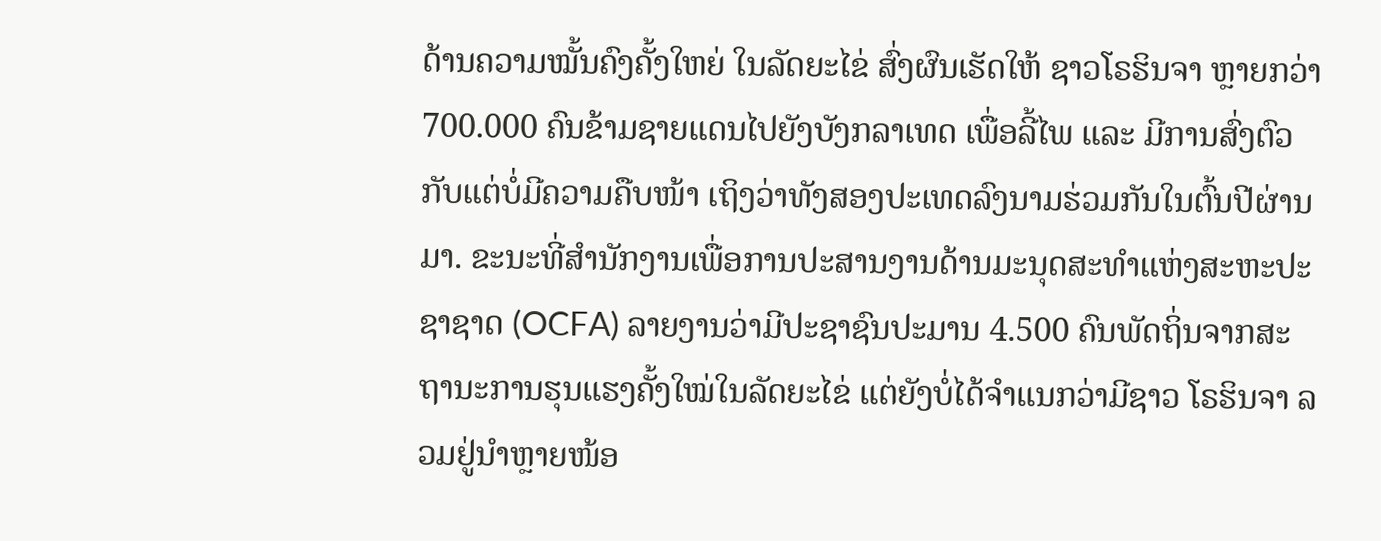ດ້ານຄວາມໝັ້ນຄົງຄັ້ງໃຫຍ່ ໃນລັດຍະໄຂ່ ສົ່ງຜົນເຮັດໃຫ້ ຊາວໂຣຮິນຈາ ຫຼາຍກວ່າ 700.000 ຄົນຂ້າມຊາຍແດນໄປຍັງບັງກລາເທດ ເພື່ອລີ້ໄພ ແລະ ມີການສົ່ງຕົວກັບແຕ່ບໍ່ມີຄວາມຄືບໜ້າ ເຖິງວ່າທັງສອງປະເທດລົງນາມຮ່ວມກັນໃນຕົ້ນປີຜ່ານມາ. ຂະນະທີ່ສໍານັກງານເພື່ອການປະສານງານດ້ານມະນຸດສະທໍາແຫ່ງສະຫະປະຊາຊາດ (OCFA) ລາຍງານວ່າມີປະຊາຊົນປະມານ 4.500 ຄົນພັດຖິ່ນຈາກສະຖານະການຮຸນແຮງຄັ້ງໃໝ່ໃນລັດຍະໄຂ່ ແຕ່ຍັງບໍ່ໄດ້ຈໍາແນກວ່າມີຊາວ ໂຣຮິນຈາ ລວມຢູ່ນໍາຫຼາຍໜ້ອ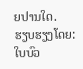ຍປານໃດ.
ຮຽບຮຽງໂດຍ: ໃບບົວ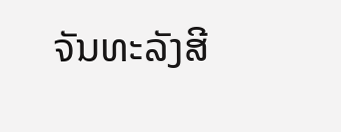ຈັນທະລັງສີ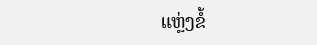ແຫຼ່ງຂໍ້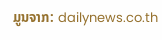ມູນຈາກ: dailynews.co.th